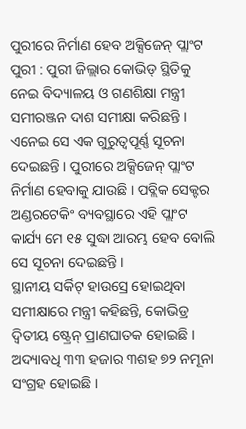ପୁରୀରେ ନିର୍ମାଣ ହେବ ଅକ୍ସିଜେନ୍ ପ୍ଲାଂଟ
ପୁରୀ : ପୁରୀ ଜିଲ୍ଲାର କୋଭିଡ୍ ସ୍ଥିତିକୁ ନେଇ ବିଦ୍ୟାଳୟ ଓ ଗଣଶିକ୍ଷା ମନ୍ତ୍ରୀ ସମୀରଞ୍ଜନ ଦାଶ ସମୀକ୍ଷା କରିଛନ୍ତି । ଏନେଇ ସେ ଏକ ଗୁରୁତ୍ୱପୂର୍ଣ୍ଣ ସୂଚନା ଦେଇଛନ୍ତି । ପୁରୀରେ ଅକ୍ସିଜେନ୍ ପ୍ଲାଂଟ ନିର୍ମାଣ ହେବାକୁ ଯାଉଛି । ପବ୍ଲିକ ସେକ୍ଟର ଅଣ୍ଡରଟେକିଂ ବ୍ୟବସ୍ଥାରେ ଏହି ପ୍ଲାଂଟ କାର୍ଯ୍ୟ ମେ ୧୫ ସୁଦ୍ଧା ଆରମ୍ଭ ହେବ ବୋଲି ସେ ସୂଚନା ଦେଇଛନ୍ତି ।
ସ୍ଥାନୀୟ ସର୍କିଟ୍ ହାଉସ୍ରେ ହୋଇଥିବା ସମୀକ୍ଷାରେ ମନ୍ତ୍ରୀ କହିଛନ୍ତି, କୋଭିଡ୍ର ଦ୍ୱିତୀୟ ଷ୍ଟ୍ରେନ୍ ପ୍ରାଣଘାତକ ହୋଇଛି । ଅଦ୍ୟାବଧି ୩୩ ହଜାର ୩ଶହ ୭୨ ନମୂନା ସଂଗ୍ରହ ହୋଇଛି ।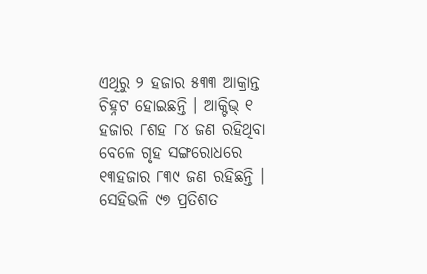ଏଥିରୁ ୨ ହଜାର ୫୩୩ ଆକ୍ରାନ୍ତ ଚିହ୍ନଟ ହୋଇଛନ୍ତି । ଆକ୍ଟିଭ୍ ୧ ହଜାର ୮ଶହ ୮୪ ଜଣ ରହିଥିବା ବେଳେ ଗୃହ ସଙ୍ଗରୋଧରେ ୧୩ହଜାର ୮୩୯ ଜଣ ରହିଛନ୍ତି । ସେହିଭଳି ୯୭ ପ୍ରତିଶତ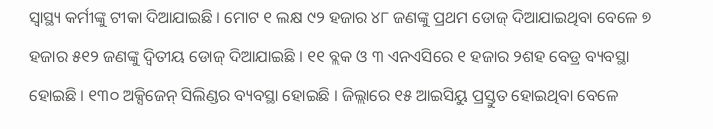ସ୍ୱାସ୍ଥ୍ୟ କର୍ମୀଙ୍କୁ ଟୀକା ଦିଆଯାଇଛି । ମୋଟ ୧ ଲକ୍ଷ ୯୨ ହଜାର ୪୮ ଜଣଙ୍କୁ ପ୍ରଥମ ଡୋଜ୍ ଦିଆଯାଇଥିବା ବେଳେ ୭ ହଜାର ୫୧୨ ଜଣଙ୍କୁ ଦ୍ୱିତୀୟ ଡୋଜ୍ ଦିଆଯାଇଛି । ୧୧ ବ୍ଲକ ଓ ୩ ଏନଏସିରେ ୧ ହଜାର ୨ଶହ ବେଡ୍ର ବ୍ୟବସ୍ଥା ହୋଇଛି । ୧୩୦ ଅକ୍ସିଜେନ୍ ସିଲିଣ୍ଡର ବ୍ୟବସ୍ଥା ହୋଇଛି । ଜିଲ୍ଲାରେ ୧୫ ଆଇସିୟୁ ପ୍ରସ୍ତୁତ ହୋଇଥିବା ବେଳେ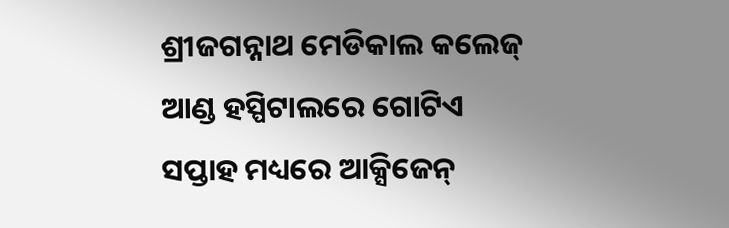ଶ୍ରୀଜଗନ୍ନାଥ ମେଡିକାଲ କଲେଜ୍ ଆଣ୍ଡ ହସ୍ପିଟାଲରେ ଗୋଟିଏ ସପ୍ତାହ ମଧ୍ୟରେ ଆକ୍ସିଜେନ୍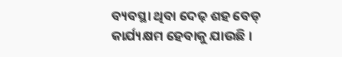ବ୍ୟବସ୍ଥା ଥିବା ଦେଢ଼ ଶହ ବେଡ୍ କାର୍ଯ୍ୟକ୍ଷମ ହେବାକୁ ଯାଉଛି ।